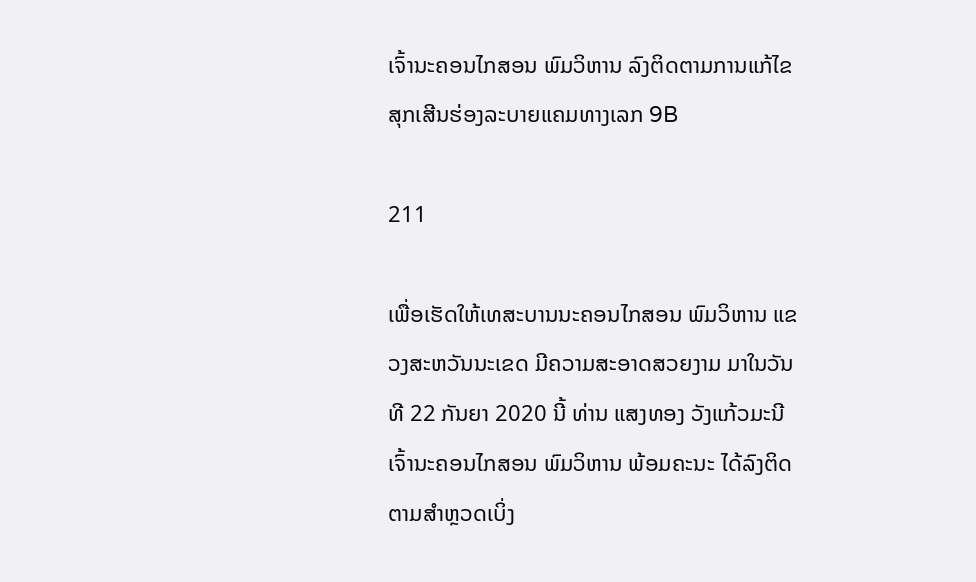ເຈົ້ານະຄອນໄກສອນ ພົມວິຫານ ລົງຕິດຕາມການແກ້ໄຂສຸກເສີນຮ່ອງລະບາຍແຄມທາງເລກ 9B

211

ເພື່ອເຮັດໃຫ້ເທສະບານນະຄອນໄກສອນ ພົມວິຫານ ແຂວງສະຫວັນນະເຂດ ມີຄວາມສະອາດສວຍງາມ ມາໃນວັນທີ 22 ກັນຍາ 2020 ນີ້ ທ່ານ ແສງທອງ ວັງແກ້ວມະນີ ເຈົ້ານະຄອນໄກສອນ ພົມວິຫານ ພ້ອມຄະນະ ໄດ້ລົງຕິດຕາມສຳຫຼວດເບິ່ງ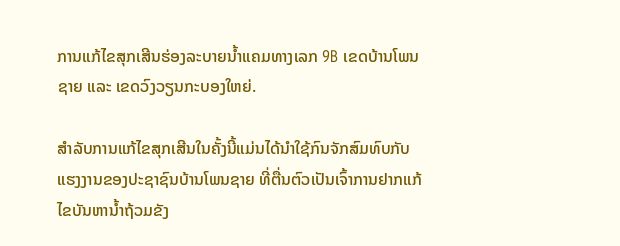ການແກ້ໄຂສຸກເສີນຮ່ອງລະບາຍນ້ຳແຄມທາງເລກ 9B ເຂດບ້ານໂພນຊາຍ ແລະ ເຂດວົງວຽນກະບອງໃຫຍ່.

ສຳລັບການແກ້ໄຂສຸກເສີນໃນຄັ້ງນີ້ແມ່ນໄດ້ນໍາໃຊ້ກົນຈັກສົມທົບກັບແຮງງານຂອງປະຊາຊົນບ້ານໂພນຊາຍ ທີ່ຕື່ນຕົວເປັນເຈົ້າການຢາກແກ້ໄຂບັນຫານໍ້າຖ້ວມຂັງ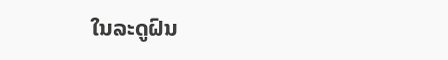ໃນລະດູຝົນ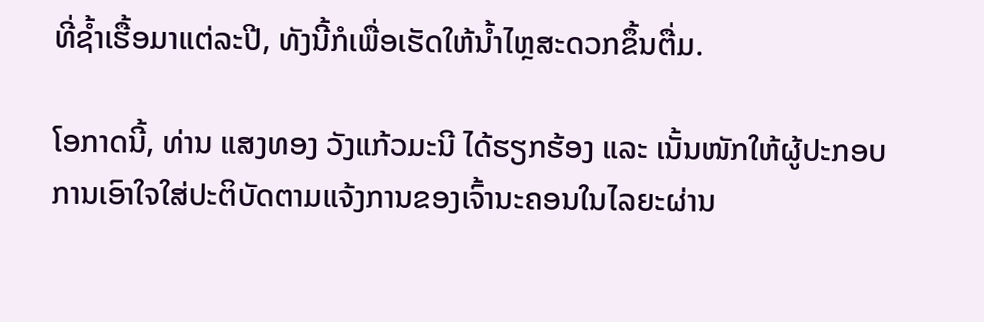ທີ່ຊໍ້າເຮື້ອມາແຕ່ລະປີ, ທັງນີ້ກໍເພື່ອເຮັດໃຫ້ນ້ຳໄຫຼສະດວກຂຶ້ນຕື່ມ.

ໂອກາດນີ້, ທ່ານ ແສງທອງ ວັງແກ້ວມະນີ ໄດ້ຮຽກຮ້ອງ ແລະ ເນັ້ນໜັກໃຫ້ຜູ້ປະກອບການເອົາໃຈໃສ່ປະຕິບັດຕາມແຈ້ງການຂອງເຈົ້ານະຄອນໃນໄລຍະຜ່ານ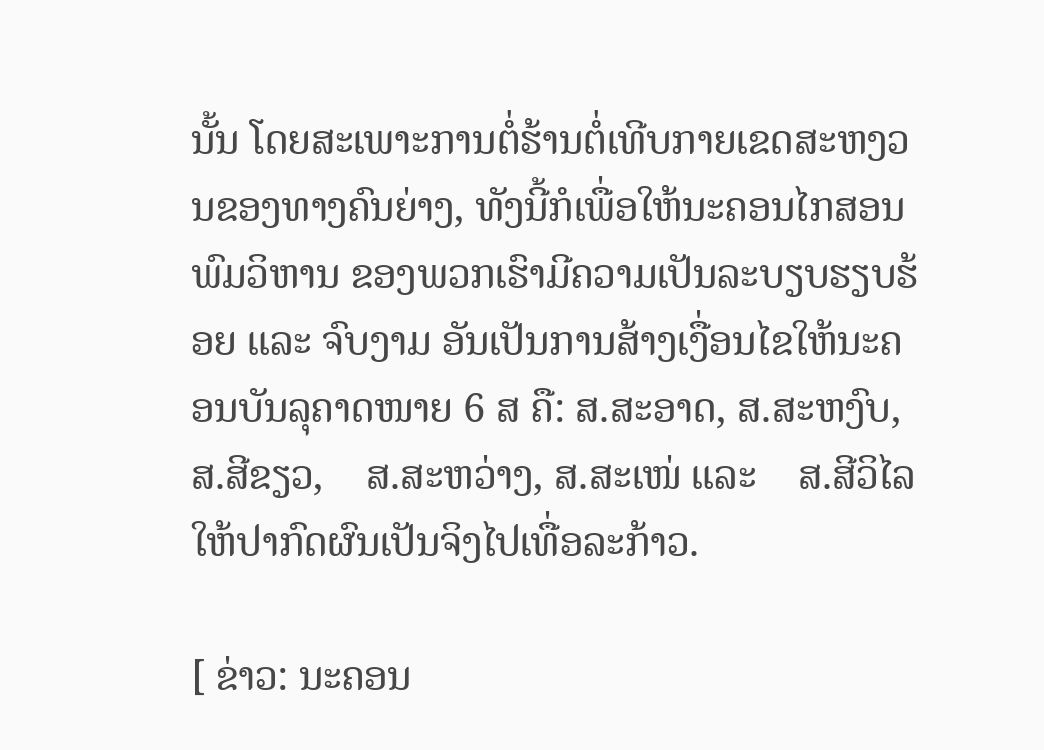ນັ້ນ ໂດຍສະເພາະການຕໍ່ຮ້ານຕໍ່ເທີບກາຍເຂດສະຫງວນຂອງທາງຄົນຍ່າງ, ທັງນີ້ກໍເພື່ອໃຫ້ນະຄອນໄກສອນ ພົມວິຫານ ຂອງພວກເຮົາມີຄວາມເປັນລະບຽບຮຽບຮ້ອຍ ແລະ ຈົບງາມ ອັນເປັນການສ້າງເງື່ອນໄຂໃຫ້ນະຄອນບັນລຸຄາດໜາຍ 6 ສ ຄື: ສ.ສະອາດ, ສ.ສະຫງົບ, ສ.ສີຂຽວ,    ສ.ສະຫວ່າງ, ສ.ສະເໜ່ ແລະ    ສ.ສີວິໄລໃຫ້ປາກົດຜົນເປັນຈິງໄປເທື່ອລະກ້າວ.

[ ຂ່າວ: ນະຄອນ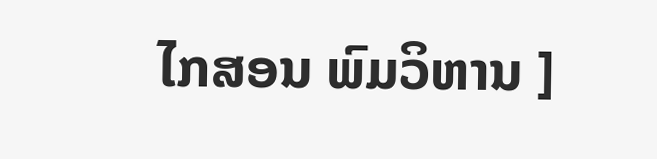ໄກສອນ ພົມວິຫານ ]